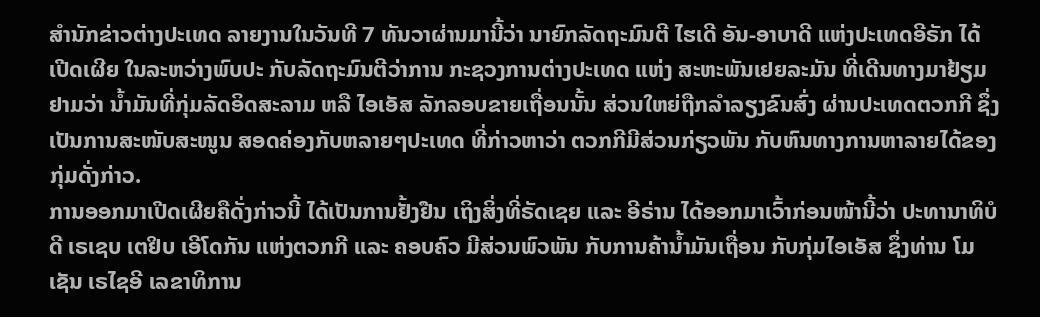ສຳນັກຂ່າວຕ່າງປະເທດ ລາຍງານໃນວັນທີ 7 ທັນວາຜ່ານມານີ້ວ່າ ນາຍົກລັດຖະມົນຕີ ໄຮເດີ ອັນ-ອາບາດີ ແຫ່ງປະເທດອີຣັກ ໄດ້ເປີດເຜີຍ ໃນລະຫວ່າງພົບປະ ກັບລັດຖະມົນຕີວ່າການ ກະຊວງການຕ່າງປະເທດ ແຫ່ງ ສະຫະພັນເຢຍລະມັນ ທີ່ເດີນທາງມາຢ້ຽມຢາມວ່າ ນ້ຳມັນທີ່ກຸ່ມລັດອິດສະລາມ ຫລື ໄອເອັສ ລັກລອບຂາຍເຖື່ອນນັ້ນ ສ່ວນໃຫຍ່ຖືກລຳລຽງຂົນສົ່ງ ຜ່ານປະເທດຕວກກີ ຊຶ່ງເປັນການສະໜັບສະໜູນ ສອດຄ່ອງກັບຫລາຍໆປະເທດ ທີ່ກ່າວຫາວ່າ ຕວກກີມີສ່ວນກ່ຽວພັນ ກັບຫົນທາງການຫາລາຍໄດ້ຂອງກຸ່ມດັ່ງກ່າວ.
ການອອກມາເປີດເຜີຍຄືດັ່ງກ່າວນີ້ ໄດ້ເປັນການຢັ້ງຢືນ ເຖິງສິ່ງທີ່ຣັດເຊຍ ແລະ ອີຣ່ານ ໄດ້ອອກມາເວົ້າກ່ອນໜ້ານີ້ວ່າ ປະທານາທິບໍດີ ເຣເຊບ ເຕຢິບ ເອີໂດກັນ ແຫ່ງຕວກກີ ແລະ ຄອບຄົວ ມີສ່ວນພົວພັນ ກັບການຄ້ານ້ຳມັນເຖື່ອນ ກັບກຸ່ມໄອເອັສ ຊຶ່ງທ່ານ ໂມເຊັນ ເຣໄຊອີ ເລຂາທິການ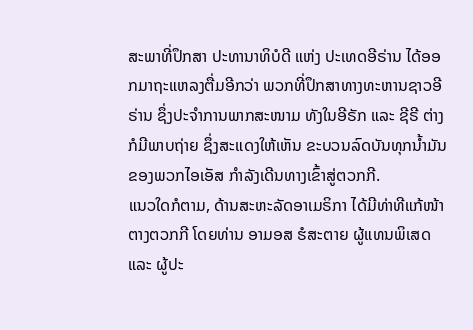ສະພາທີ່ປຶກສາ ປະທານາທິບໍດີ ແຫ່ງ ປະເທດອີຣ່ານ ໄດ້ອອກມາຖະແຫລງຕື່ມອີກວ່າ ພວກທີ່ປຶກສາທາງທະຫານຊາວອີຣ່ານ ຊຶ່ງປະຈຳການພາກສະໜາມ ທັງໃນອີຣັກ ແລະ ຊີຣີ ຕ່າງກໍມີພາບຖ່າຍ ຊຶ່ງສະແດງໃຫ້ເຫັນ ຂະບວນລົດບັນທຸກນ້ຳມັນ ຂອງພວກໄອເອັສ ກຳລັງເດີນທາງເຂົ້າສູ່ຕວກກີ.
ແນວໃດກໍຕາມ, ດ້ານສະຫະລັດອາເມຣິກາ ໄດ້ມີທ່າທີແກ້ໜ້າຕາງຕວກກີ ໂດຍທ່ານ ອາມອສ ຮໍສະຕາຍ ຜູ້ແທນພິເສດ ແລະ ຜູ້ປະ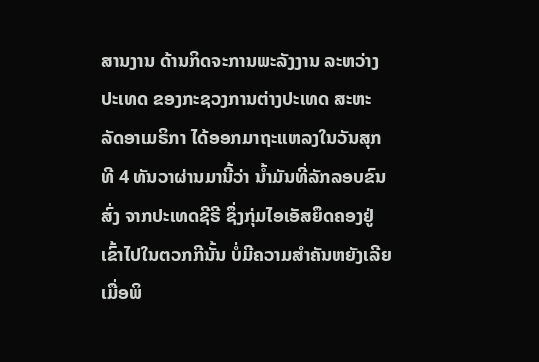ສານງານ ດ້ານກິດຈະການພະລັງງານ ລະຫວ່າງປະເທດ ຂອງກະຊວງການຕ່າງປະເທດ ສະຫະລັດອາເມຣິກາ ໄດ້ອອກມາຖະແຫລງໃນວັນສຸກທີ 4 ທັນວາຜ່ານມານີ້ວ່າ ນ້ຳມັນທີ່ລັກລອບຂົນສົ່ງ ຈາກປະເທດຊີຣີ ຊຶ່ງກຸ່ມໄອເອັສຍຶດຄອງຢູ່ ເຂົ້າໄປໃນຕວກກີນັ້ນ ບໍ່ມີຄວາມສຳຄັນຫຍັງເລີຍ ເມື່ອພິ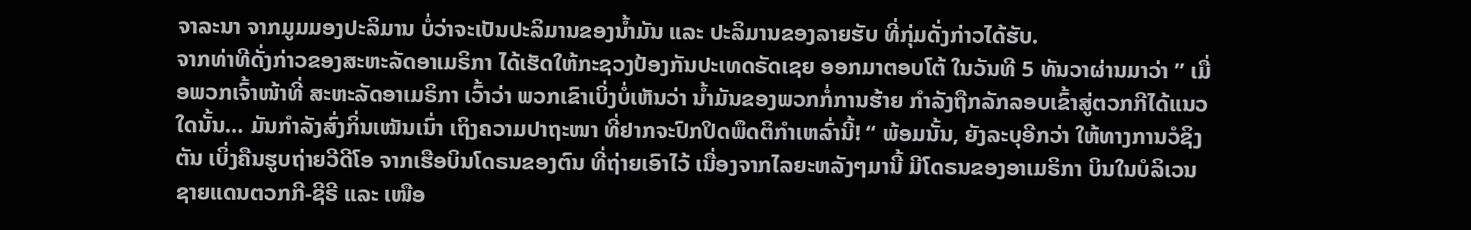ຈາລະນາ ຈາກມູມມອງປະລິມານ ບໍ່ວ່າຈະເປັນປະລິມານຂອງນ້ຳມັນ ແລະ ປະລິມານຂອງລາຍຮັບ ທີ່ກຸ່ມດັ່ງກ່າວໄດ້ຮັບ.
ຈາກທ່າທີດັ່ງກ່າວຂອງສະຫະລັດອາເມຣິກາ ໄດ້ເຮັດໃຫ້ກະຊວງປ້ອງກັນປະເທດຣັດເຊຍ ອອກມາຕອບໂຕ້ ໃນວັນທີ 5 ທັນວາຜ່ານມາວ່າ ” ເມື່ອພວກເຈົ້າໜ້າທີ່ ສະຫະລັດອາເມຣິກາ ເວົ້າວ່າ ພວກເຂົາເບິ່ງບໍ່ເຫັນວ່າ ນ້ຳມັນຂອງພວກກໍ່ການຮ້າຍ ກຳລັງຖືກລັກລອບເຂົ້າສູ່ຕວກກີໄດ້ແນວໃດນັ້ນ… ມັນກຳລັງສົ່ງກິ່ນເໝັນເນົ່າ ເຖິງຄວາມປາຖະໜາ ທີ່ຢາກຈະປົກປິດພຶດຕິກຳເຫລົ່ານີ້! “ ພ້ອມນັ້ນ, ຍັງລະບຸອີກວ່າ ໃຫ້ທາງການວໍຊິງຕັນ ເບິ່ງຄືນຮູບຖ່າຍວີດີໂອ ຈາກເຮືອບິນໂດຣນຂອງຕົນ ທີ່ຖ່າຍເອົາໄວ້ ເນື່ອງຈາກໄລຍະຫລັງໆມານີ້ ມີໂດຣນຂອງອາເມຣິກາ ບິນໃນບໍລິເວນຊາຍແດນຕວກກີ-ຊີຣີ ແລະ ເໜືອ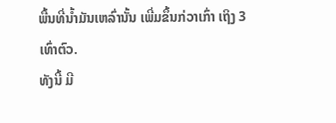ພື້ນທີ່ນ້ຳມັນເຫລົ່ານັ້ນ ເພີ່ມຂຶ້ນກ່ວາເກົ່າ ເຖິງ 3 ເທົ່າຕົວ.
ທັງນີ້ ມີ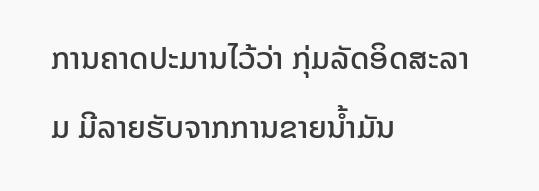ການຄາດປະມານໄວ້ວ່າ ກຸ່ມລັດອິດສະລາມ ມີລາຍຮັບຈາກການຂາຍນ້ຳມັນ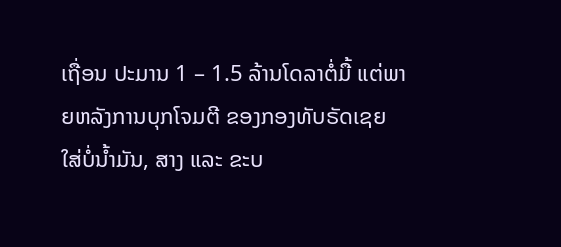ເຖື່ອນ ປະມານ 1 – 1.5 ລ້ານໂດລາຕໍ່ມື້ ແຕ່ພາຍຫລັງການບຸກໂຈມຕີ ຂອງກອງທັບຣັດເຊຍ ໃສ່ບໍ່ນ້ຳມັນ, ສາງ ແລະ ຂະບ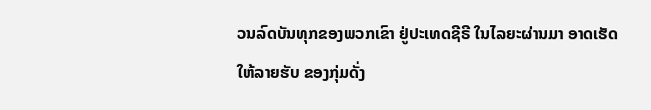ວນລົດບັນທຸກຂອງພວກເຂົາ ຢູ່ປະເທດຊີຣີ ໃນໄລຍະຜ່ານມາ ອາດເຮັດໃຫ້ລາຍຮັບ ຂອງກຸ່ມດັ່ງ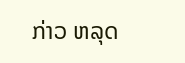ກ່າວ ຫລຸດ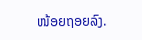ໜ້ອຍຖອຍລົງ.